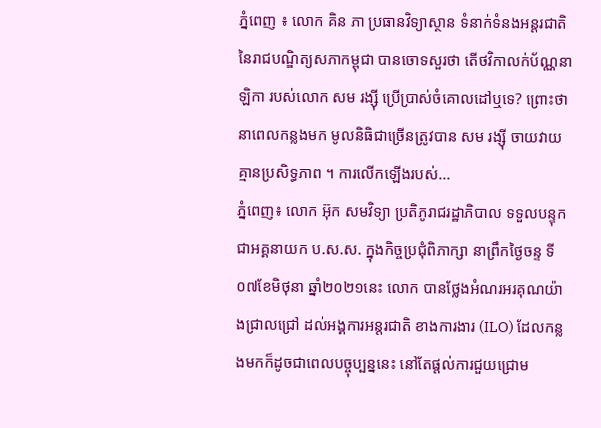ភ្នំពេញ ៖ លោក គិន ភា ប្រធានវិទ្យាស្ថាន ទំនាក់ទំនងអន្តរជាតិ នៃរាជបណ្ឌិត្យសភាកម្ពុជា បានចោទសួរថា តើថវិកាលក់ប័ណ្ណនាឡិកា របស់លោក សម រង្ស៊ី ប្រើប្រាស់ចំគោលដៅឬទេ? ព្រោះថា នាពេលកន្លងមក មូលនិធិជាច្រើនត្រូវបាន សម រង្ស៊ី ចាយវាយគ្មានប្រសិទ្ធភាព ។ ការលើកឡើងរបស់...
ភ្នំពេញ៖ លោក អ៊ុក សមវិទ្យា ប្រតិភូរាជរដ្ឋាភិបាល ទទួលបន្ទុកជាអគ្គនាយក ប.ស.ស. ក្នុងកិច្ចប្រជុំពិភាក្សា នាព្រឹកថ្ងៃចន្ទ ទី០៧ខែមិថុនា ឆ្នាំ២០២១នេះ លោក បានថ្លែងអំណរអរគុណយ៉ាងជ្រាលជ្រៅ ដល់អង្គការអន្តរជាតិ ខាងការងារ (ILO) ដែលកន្លងមកក៏ដូចជាពេលបច្ចុប្បន្ននេះ នៅតែផ្តល់ការជួយជ្រោម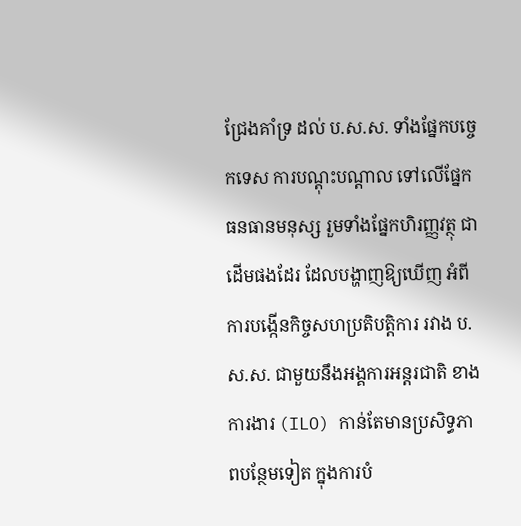ជ្រែងគាំទ្រ ដល់ ប.ស.ស. ទាំងផ្នែកបច្ចេកទេស ការបណ្តុះបណ្តាល ទៅលើផ្នែកធនធានមនុស្ស រួមទាំងផ្នែកហិរញ្ញវត្ថុ ជាដើមផងដែរ ដែលបង្ហាញឱ្យឃើញ អំពីការបង្កើនកិច្ចសហប្រតិបត្តិការ រវាង ប.ស.ស. ជាមួយនឹងអង្គការអន្តរជាតិ ខាងការងារ (ILO) កាន់តែមានប្រសិទ្ធភាពបន្ថែមទៀត ក្នុងការបំ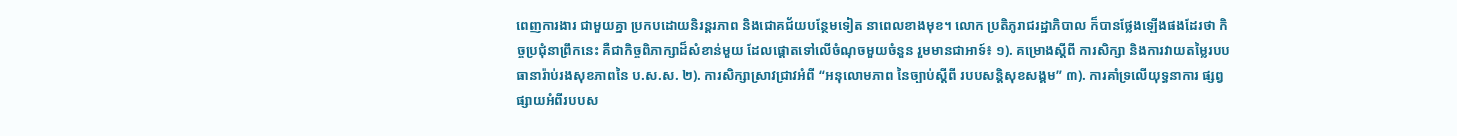ពេញការងារ ជាមួយគ្នា ប្រកបដោយនិរន្តរភាព និងជោគជ័យបន្ថែមទៀត នាពេលខាងមុខ។ លោក ប្រតិភូរាជរដ្ឋាភិបាល ក៏បានថ្លែងឡើងផងដែរថា កិច្ចប្រជុំនាព្រឹកនេះ គឺជាកិច្ចពិភាក្សាដ៏សំខាន់មួយ ដែលផ្តោតទៅលើចំណុចមួយចំនួន រួមមានជាអាទ៍៖ ១). គម្រោងស្តីពី ការសិក្សា និងការវាយតម្លៃរបបធានារ៉ាប់រងសុខភាពនៃ ប.ស.ស. ២). ការសិក្សាស្រាវជ្រាវអំពី “អនុលោមភាព នៃច្បាប់ស្តីពី របបសន្តិសុខសង្គម” ៣). ការគាំទ្រលើយុទ្ធនាការ ផ្សព្វផ្សាយអំពីរបបស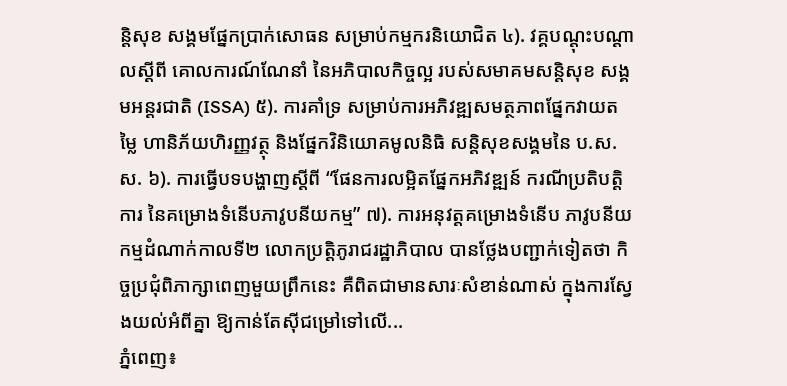ន្តិសុខ សង្គមផ្នែកប្រាក់សោធន សម្រាប់កម្មករនិយោជិត ៤). វគ្គបណ្តុះបណ្តាលស្តីពី គោលការណ៍ណែនាំ នៃអភិបាលកិច្ចល្អ របស់សមាគមសន្តិសុខ សង្គមអន្តរជាតិ (ISSA) ៥). ការគាំទ្រ សម្រាប់ការអភិវឌ្ឍសមត្ថភាពផ្នែកវាយតម្លៃ ហានិភ័យហិរញ្ញវត្ថុ និងផ្នែកវិនិយោគមូលនិធិ សន្តិសុខសង្គមនៃ ប.ស.ស. ៦). ការធ្វើបទបង្ហាញស្តីពី “ផែនការលម្អិតផ្នែកអភិវឌ្ឍន៍ ករណីប្រតិបត្តិការ នៃគម្រោងទំនើបភាវូបនីយកម្ម” ៧). ការអនុវត្តគម្រោងទំនើប ភាវូបនីយកម្មដំណាក់កាលទី២ លោកប្រត្តិភូរាជរដ្ឋាភិបាល បានថ្លែងបញ្ជាក់ទៀតថា កិច្ចប្រជុំពិភាក្សាពេញមួយព្រឹកនេះ គឺពិតជាមានសារៈសំខាន់ណាស់ ក្នុងការស្វែងយល់អំពីគ្នា ឱ្យកាន់តែស៊ីជម្រៅទៅលើ...
ភ្នំពេញ៖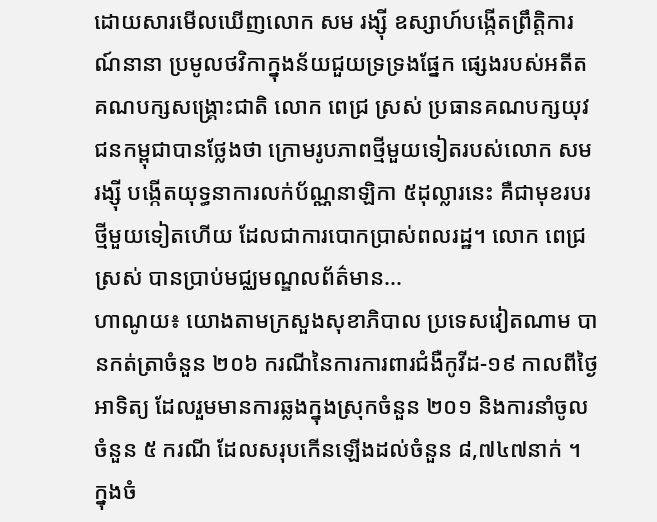ដោយសារមើលឃើញលោក សម រង្ស៊ី ឧស្សាហ៍បង្កើតព្រឹត្តិការណ៍នានា ប្រមូលថវិកាក្នុងន័យជួយទ្រទ្រងផ្នែក ផ្សេងរបស់អតីតគណបក្សសង្រ្គោះជាតិ លោក ពេជ្រ ស្រស់ ប្រធានគណបក្សយុវជនកម្ពុជាបានថ្លែងថា ក្រោមរូបភាពថ្មីមួយទៀតរបស់លោក សម រង្ស៊ី បង្កើតយុទ្ធនាការលក់ប័ណ្ណនាឡិកា ៥ដុល្លារនេះ គឺជាមុខរបរថ្មីមួយទៀតហើយ ដែលជាការបោកប្រាស់ពលរដ្ឋ។ លោក ពេជ្រ ស្រស់ បានប្រាប់មជ្ឈមណ្ឌលព័ត៌មាន...
ហាណូយ៖ យោងតាមក្រសួងសុខាភិបាល ប្រទេសវៀតណាម បានកត់ត្រាចំនួន ២០៦ ករណីនៃការការពារជំងឺកូវីដ-១៩ កាលពីថ្ងៃអាទិត្យ ដែលរួមមានការឆ្លងក្នុងស្រុកចំនួន ២០១ និងការនាំចូលចំនួន ៥ ករណី ដែលសរុបកើនឡើងដល់ចំនួន ៨,៧៤៧នាក់ ។ ក្នុងចំ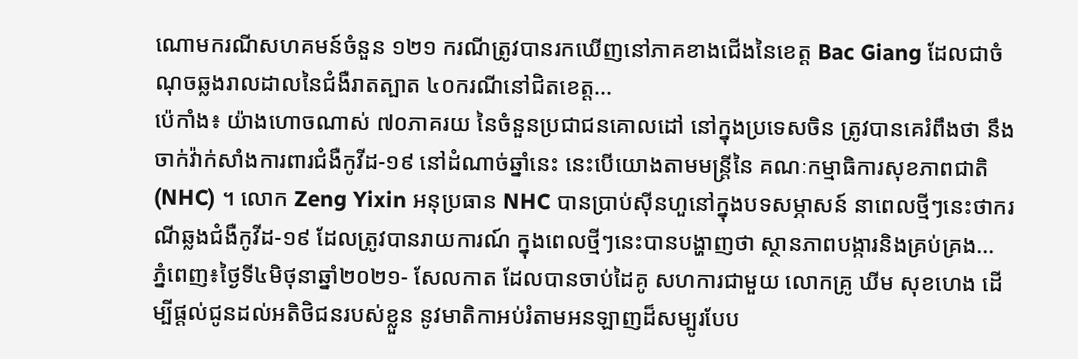ណោមករណីសហគមន៍ចំនួន ១២១ ករណីត្រូវបានរកឃើញនៅភាគខាងជើងនៃខេត្ត Bac Giang ដែលជាចំណុចឆ្លងរាលដាលនៃជំងឺរាតត្បាត ៤០ករណីនៅជិតខេត្ត...
ប៉េកាំង៖ យ៉ាងហោចណាស់ ៧០ភាគរយ នៃចំនួនប្រជាជនគោលដៅ នៅក្នុងប្រទេសចិន ត្រូវបានគេរំពឹងថា នឹងចាក់វ៉ាក់សាំងការពារជំងឺកូវីដ-១៩ នៅដំណាច់ឆ្នាំនេះ នេះបើយោងតាមមន្ត្រីនៃ គណៈកម្មាធិការសុខភាពជាតិ (NHC) ។ លោក Zeng Yixin អនុប្រធាន NHC បានប្រាប់ស៊ីនហួនៅក្នុងបទសម្ភាសន៍ នាពេលថ្មីៗនេះថាករណីឆ្លងជំងឺកូវីដ-១៩ ដែលត្រូវបានរាយការណ៍ ក្នុងពេលថ្មីៗនេះបានបង្ហាញថា ស្ថានភាពបង្ការនិងគ្រប់គ្រង...
ភ្នំពេញ៖ថ្ងៃទី៤មិថុនាឆ្នាំ២០២១- សែលកាត ដែលបានចាប់ដៃគូ សហការជាមួយ លោកគ្រូ ឃីម សុខហេង ដើម្បីផ្តល់ជូនដល់អតិថិជនរបស់ខ្លួន នូវមាតិកាអប់រំតាមអនឡាញដ៏សម្បូរបែប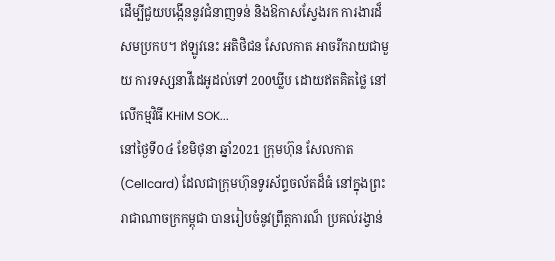ដើម្បីជួយបង្កើននូវជំនាញទន់ និងឱកាសស្វែងរក ការងារដ៏សមប្រកប។ ឥឡូវនេះ អតិថិជន សែលកាត អាចរីករាយជាមួយ ការទស្សនាវីដេអូដល់ទៅ 200ឃ្លីប ដោយឥតគិតថ្លៃ នៅលើកម្មវិធី KHiM SOK...
នៅថ្ងៃទី០៤ ខែមិថុនា ឆ្នាំ2021 ក្រុមហ៊ុន សែលកាត (Cellcard) ដែលជាក្រុមហ៊ុនទូរស័ព្ទចល័តដ៏ធំ នៅក្នុងព្រះរាជាណាចក្រកម្ពុជា បានរៀបចំនូវព្រឹត្តការណ៏ ប្រគល់រង្វាន់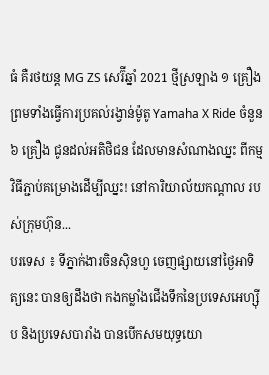ធំ គឺរថយន្ត MG ZS សេរ៊ីឆ្នាំ 2021 ថ្មីស្រឡាង ១ គ្រឿង ព្រមទាំងធ្វើការប្រគល់រង្វាន់ម៉ូតូ Yamaha X Ride ចំនួន ៦ គ្រឿង ជូនដល់អតិថិជន ដែលមានសំណាងឈ្នះ ពីកម្មវិធីភ្ជាប់គម្រោងដើម្បីឈ្នះ! នៅការិយាល័យកណ្តាល របស់ក្រុមហ៊ុន...
បរទេស ៖ ទីភ្នាក់ងារចិនស៊ិនហួ ចេញផ្សាយនៅថ្ងៃអាទិត្យនេះ បានឲ្យដឹងថា កងកម្លាំងជើងទឹកនៃប្រទេសអេហ្ស៊ីប និងប្រទេសបារាំង បានបើកសមយុទ្ធយោ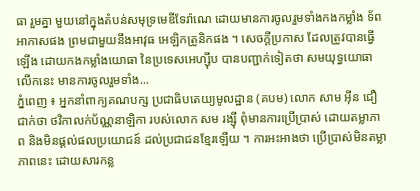ធា រួមគ្នា មួយនៅក្នុងតំបន់សមុទ្រមេឌីទែរ៉ាណេ ដោយមានការចូលរួមទាំងកងកម្លាំង ទ័ពអាកាសផង ព្រមជាមួយនឹងអាវុធ អេឡិកត្រូនិកផង ។ សេចក្តីប្រកាស ដែលត្រូវបានធ្វើឡើង ដោយកងកម្លាំងយោធា នៃប្រទេសអេហ្ស៊ីប បានបញ្ជាក់ទៀតថា សមយុទ្ធយោធាលើកនេះ មានការចូលរួមទាំង...
ភ្នំពេញ ៖ អ្នកនាំពាក្យគណបក្ស ប្រជាធិបតេយ្យមូលដ្ឋាន (គបម) លោក សាម អ៊ីន ជឿជាក់ថា ថវិកាលក់ប័ណ្ណនាឡិកា របស់លោក សម រង្ស៊ី ពុំមានការប្រើប្រាស់ ដោយតម្លាភាព និងមិនផ្ដល់ផលប្រយោជន៍ ដល់ប្រជាជនខ្មែរឡើយ ។ ការអះអាងថា ប្រើប្រាស់មិនតម្លាភាពនេះ ដោយសារកន្ល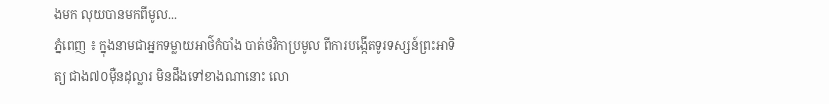ងមក លុយបានមកពីមូល...
ភ្នំពេញ ៖ ក្នុងនាមជាអ្នកទម្លាយអាថ៌កំបាំង បាត់ថវិកាប្រមូល ពីការបង្កើតទូរទស្សន៍ព្រះអាទិត្យ ជាង៧០ម៉ឺនដុល្លារ មិនដឹងទៅខាងណានោះ លោ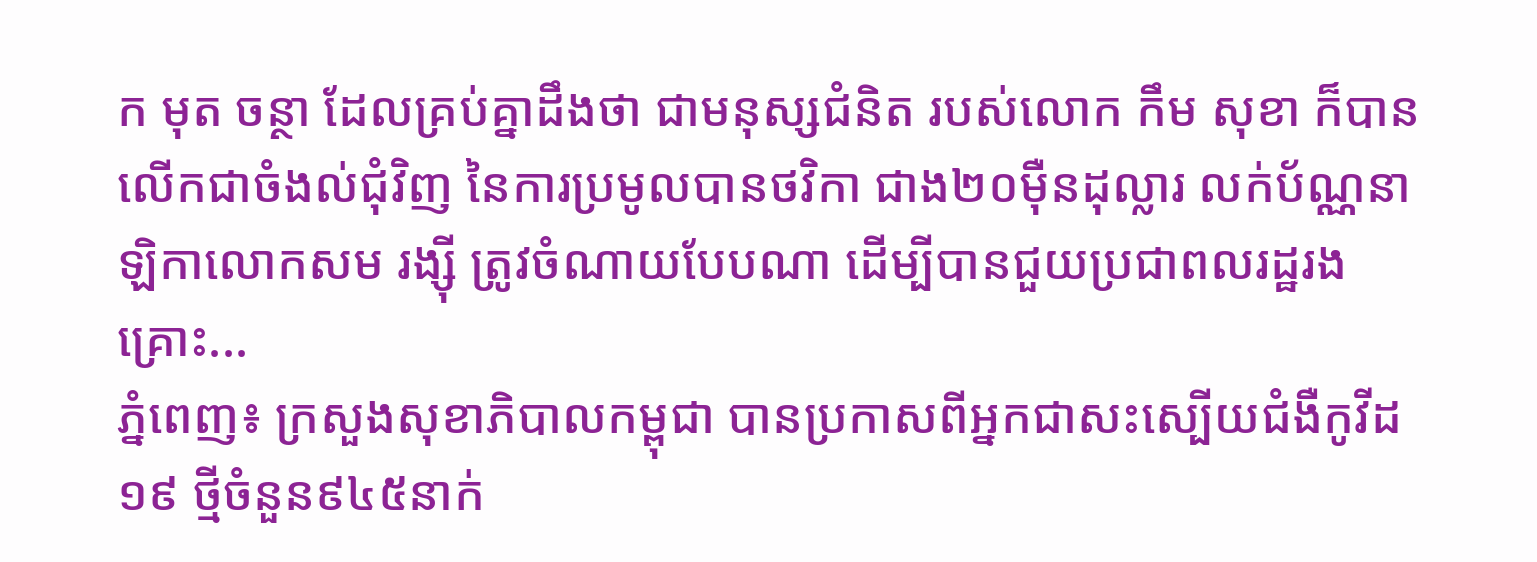ក មុត ចន្ថា ដែលគ្រប់គ្នាដឹងថា ជាមនុស្សជំនិត របស់លោក កឹម សុខា ក៏បានលើកជាចំងល់ជុំវិញ នៃការប្រមូលបានថវិកា ជាង២០ម៉ឺនដុល្លារ លក់ប័ណ្ណនាឡិកាលោកសម រង្ស៊ី ត្រូវចំណាយបែបណា ដើម្បីបានជួយប្រជាពលរដ្ឋរងគ្រោះ...
ភ្នំពេញ៖ ក្រសួងសុខាភិបាលកម្ពុជា បានប្រកាសពីអ្នកជាសះស្បើយជំងឺកូវីដ១៩ ថ្មីចំនួន៩៤៥នាក់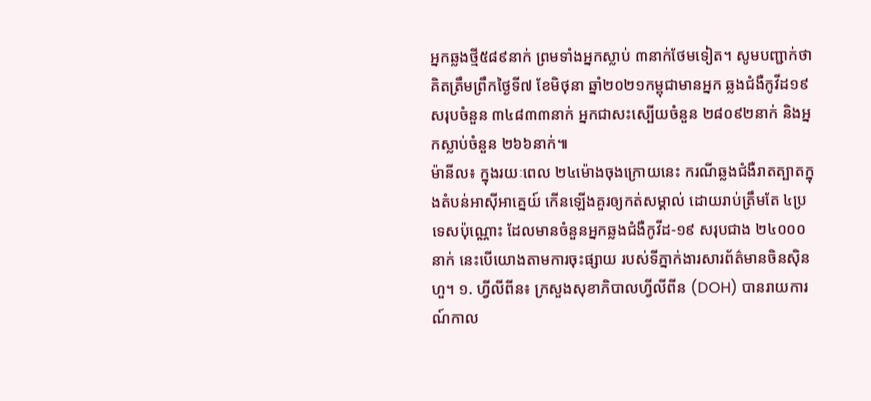អ្នកឆ្លងថ្មី៥៨៩នាក់ ព្រមទាំងអ្នកស្លាប់ ៣នាក់ថែមទៀត។ សូមបញ្ជាក់ថា គិតត្រឹមព្រឹកថ្ងៃទី៧ ខែមិថុនា ឆ្នាំ២០២១កម្ពុជាមានអ្នក ឆ្លងជំងឺកូវីដ១៩សរុបចំនួន ៣៤៨៣៣នាក់ អ្នកជាសះស្បើយចំនួន ២៨០៩២នាក់ និងអ្នកស្លាប់ចំនួន ២៦៦នាក់៕
ម៉ានីល៖ ក្នុងរយៈពេល ២៤ម៉ោងចុងក្រោយនេះ ករណីឆ្លងជំងឺរាតត្បាតក្នុងតំបន់អាស៊ីអាគ្នេយ៍ កើនឡើងគួរឲ្យកត់សម្គាល់ ដោយរាប់ត្រឹមតែ ៤ប្រទេសប៉ុណ្ណោះ ដែលមានចំនួនអ្នកឆ្លងជំងឺកូវីដ-១៩ សរុបជាង ២៤០០០នាក់ នេះបើយោងតាមការចុះផ្សាយ របស់ទីភ្នាក់ងារសារព័ត៌មានចិនស៊ិនហួ។ ១. ហ្វីលីពីន៖ ក្រសួងសុខាភិបាលហ្វីលីពីន (DOH) បានរាយការណ៍កាល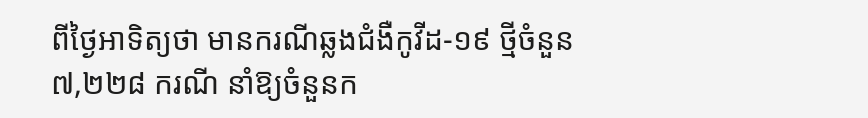ពីថ្ងៃអាទិត្យថា មានករណីឆ្លងជំងឺកូវីដ-១៩ ថ្មីចំនួន ៧,២២៨ ករណី នាំឱ្យចំនួនក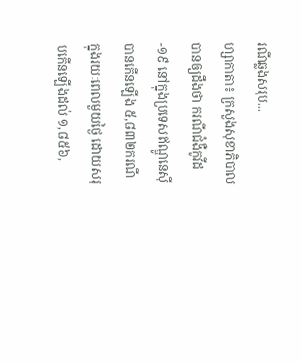រណីឆ្លងសរុប...
ហ្សាកាតា៖ ក្រសួងសុខាភិបាលបានឲ្យដឹងថា ករណីជំងឺកូវីដ-១៩ នៅក្នុងប្រទេសឥណ្ឌូនេស៊ីបានកើនឡើង ៥,៨៣២ករណី ក្នុងរយៈពេលមួយថ្ងៃ ដោយសរុបកើនឡើងដល់ ១,៨៥៦,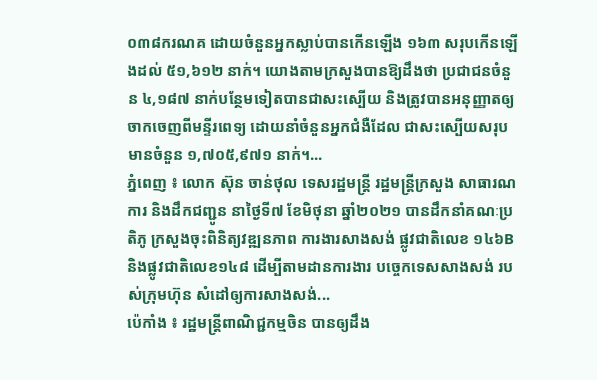០៣៨ករណគ ដោយចំនួនអ្នកស្លាប់បានកើនឡើង ១៦៣ សរុបកើនឡើងដល់ ៥១,៦១២ នាក់។ យោងតាមក្រសួងបានឱ្យដឹងថា ប្រជាជនចំនួន ៤,១៨៧ នាក់បន្ថែមទៀតបានជាសះស្បើយ និងត្រូវបានអនុញ្ញាតឲ្យចាកចេញពីមន្ទីរពេទ្យ ដោយនាំចំនួនអ្នកជំងឺដែល ជាសះស្បើយសរុបមានចំនួន ១,៧០៥,៩៧១ នាក់។...
ភ្នំពេញ ៖ លោក ស៊ុន ចាន់ថុល ទេសរដ្ឋមន្ត្រី រដ្ឋមន្ត្រីក្រសួង សាធារណការ និងដឹកជញ្ជូន នាថ្ងៃទី៧ ខែមិថុនា ឆ្នាំ២០២១ បានដឹកនាំគណៈប្រតិភូ ក្រសួងចុះពិនិត្យវឌ្ឍនភាព ការងារសាងសង់ ផ្លូវជាតិលេខ ១៤៦B និងផ្លូវជាតិលេខ១៤៨ ដើម្បីតាមដានការងារ បច្ចេកទេសសាងសង់ របស់ក្រុមហ៊ុន សំដៅឲ្យការសាងសង់...
ប៉េកាំង ៖ រដ្ឋមន្រ្តីពាណិជ្ជកម្មចិន បានឲ្យដឹង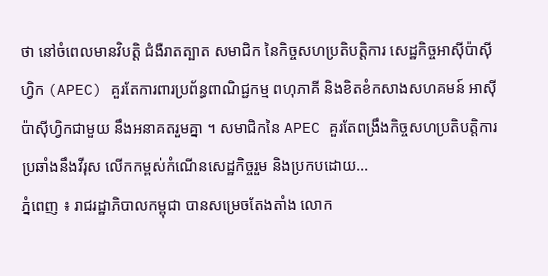ថា នៅចំពេលមានវិបត្ដិ ជំងឺរាតត្បាត សមាជិក នៃកិច្ចសហប្រតិបត្តិការ សេដ្ឋកិច្ចអាស៊ីប៉ាស៊ីហ្វិក (APEC) គួរតែការពារប្រព័ន្ធពាណិជ្ជកម្ម ពហុភាគី និងខិតខំកសាងសហគមន៍ អាស៊ីប៉ាស៊ីហ្វិកជាមួយ នឹងអនាគតរួមគ្នា ។ សមាជិកនៃ APEC គួរតែពង្រឹងកិច្ចសហប្រតិបត្តិការ ប្រឆាំងនឹងវីរុស លើកកម្ពស់កំណើនសេដ្ឋកិច្ចរួម និងប្រកបដោយ...
ភ្នំពេញ ៖ រាជរដ្ឋាភិបាលកម្ពុជា បានសម្រេចតែងតាំង លោក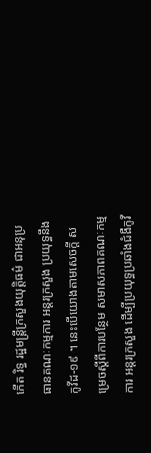កើត រិទ្ធ រដ្ឋមន្ត្រីក្រសួងយុត្តិធម៌ ជាអនុប្រធានគណៈកម្មការ អន្តរក្រសួង ប្រយុទ្ធនឹងកូវីដ-១៩ ។ នេះបើយោងតាមសេចក្តី សម្រេចស្តីពីការបន្ថែម សមាសភាពគណៈកម្មការ អន្តរក្រសួង ដើម្បីប្រយុទ្ធប្រឆាំងជំងឺកូវី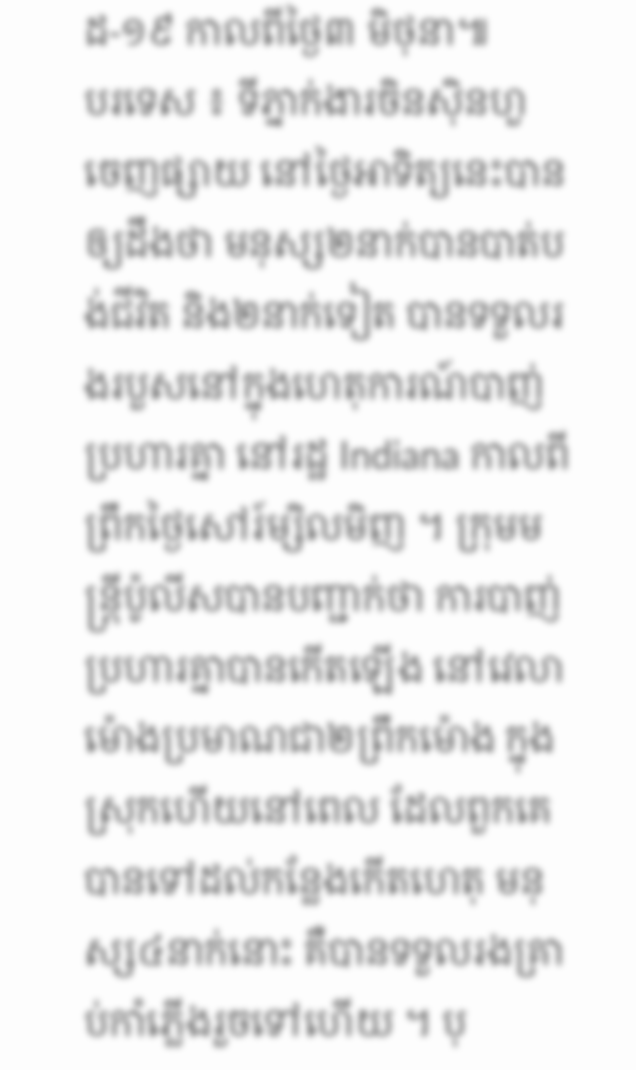ដ-១៩ កាលពីថ្ងៃ៣ មិថុនា៕
បរទេស ៖ ទីភ្នាក់ងារចិនស៊ិនហួ ចេញផ្សាយ នៅថ្ងៃអាទិត្យនេះបានឲ្យដឹងថា មនុស្ស២នាក់បានបាត់បង់ជីវិត និង២នាក់ទៀត បានទទួលរងរបួសនៅក្នុងហេតុការណ៍បាញ់ប្រហារគ្នា នៅរដ្ឋ Indiana កាលពីព្រឹកថ្ងៃសៅរ៍ម្សិលមិញ ។ ក្រុមមន្ត្រីប៉ូលីសបានបញ្ជាក់ថា ការបាញ់ប្រហារគ្នាបានកើតឡើង នៅវេលាម៉ោងប្រមាណជា២ព្រឹកម៉ោង ក្នុងស្រុកហើយនៅពេល ដែលពួកគេបានទៅដល់កន្លែងកើតហេតុ មនុស្ស៤នាក់នោះ គឺបានទទួលរងគ្រាប់កាំភ្លើងរួចទៅហើយ ។ បុ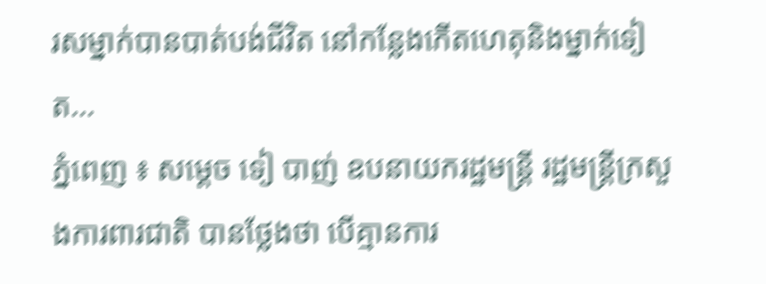រសម្នាក់បានបាត់បង់ជីវិត នៅកន្លែងកើតហេតុនិងម្នាក់ទៀត...
ភ្នំពេញ ៖ សម្ដេច ទៀ បាញ់ ឧបនាយករដ្ឋមន្ដ្រី រដ្ឋមន្ដ្រីក្រសួងការពារជាតិ បានថ្លែងថា បើគ្មានការ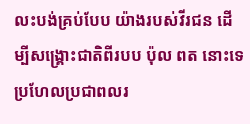លះបង់គ្រប់បែប យ៉ាងរបស់វីរជន ដើម្បីសង្គ្រោះជាតិពីរបប ប៉ុល ពត នោះទេ ប្រហែលប្រជាពលរ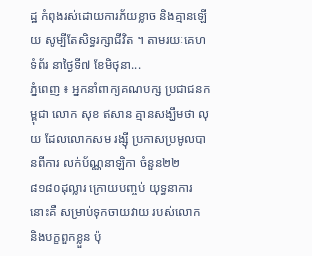ដ្ឋ កំពុងរស់ដោយការភ័យខ្លាច និងគ្មានឡើយ សូម្បីតែសិទ្ធរក្សាជីវិត ។ តាមរយៈគេហទំព័រ នាថ្ងៃទី៧ ខែមិថុនា...
ភ្នំពេញ ៖ អ្នកនាំពាក្យគណបក្ស ប្រជាជនកម្ពុជា លោក សុខ ឥសាន គ្មានសង្ឃឹមថា លុយ ដែលលោកសម រង្ស៊ី ប្រកាសប្រមូលបានពីការ លក់ប័ណ្ណនាឡិកា ចំនួន២២ ៨១៨០ដុល្លារ ក្រោយបញ្ចប់ យុទ្ធនាការនោះគឺ សម្រាប់ទុកចាយវាយ របស់លោក និងបក្ខពួកខ្លួន ប៉ុ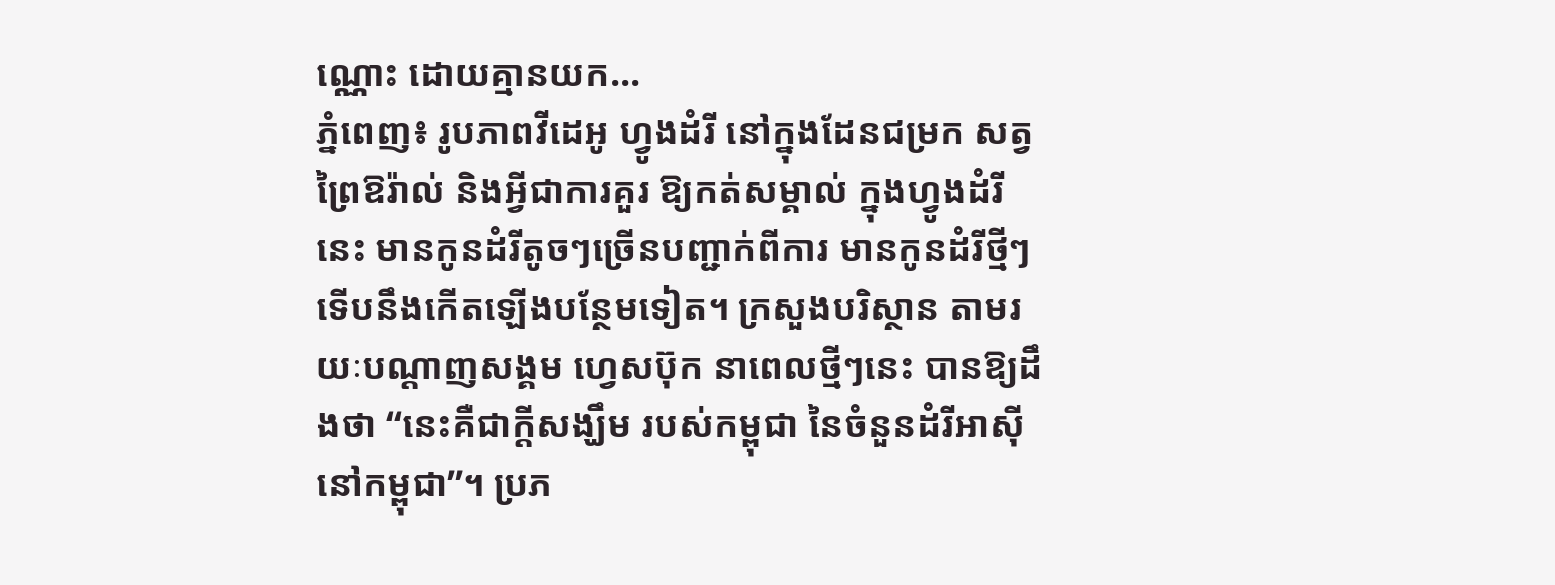ណ្ណោះ ដោយគ្មានយក...
ភ្នំពេញ៖ រូបភាពវីដេអូ ហ្វូងដំរី នៅក្នុងដែនជម្រក សត្វព្រៃឱរ៉ាល់ និងអ្វីជាការគួរ ឱ្យកត់សម្គាល់ ក្នុងហ្វូងដំរីនេះ មានកូនដំរីតូចៗច្រើនបញ្ជាក់ពីការ មានកូនដំរីថ្មីៗ ទើបនឹងកើតឡើងបន្ថែមទៀត។ ក្រសួងបរិស្ថាន តាមរយៈបណ្តាញសង្គម ហ្វេសប៊ុក នាពេលថ្មីៗនេះ បានឱ្យដឹងថា “នេះគឺជាក្តីសង្ឃឹម របស់កម្ពុជា នៃចំនួនដំរីអាស៊ី នៅកម្ពុជា”។ ប្រភ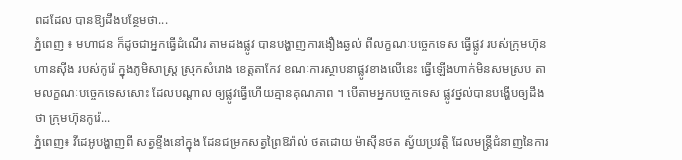ពដដែល បានឱ្យដឹងបន្ថែមថា...
ភ្នំពេញ ៖ មហាជន ក៏ដូចជាអ្នកធ្វើដំណើរ តាមដងផ្លូវ បានបង្ហាញការងឿងឆ្ងល់ ពីលក្ខណៈបច្ចេកទេស ធ្វើផ្លូវ របស់ក្រុមហ៊ុនហានស៊ីង របស់កូរ៉េ ក្នុងភូមិសាស្រ្ត ស្រុកសំរោង ខេត្តតាកែវ ខណៈការស្ថាបនាផ្លូវខាងលើនេះ ធ្វើឡើងហាក់មិនសមស្រប តាមលក្ខណៈបច្ចេកទេសសោះ ដែលបណ្ដាល ឲ្យផ្លូវធ្វើហើយគ្មានគុណភាព ។ បើតាមអ្នកបច្ចេកទេស ផ្លូវថ្នល់បានបង្ហើបឲ្យដឹងថា ក្រុមហ៊ុនកូរ៉េ...
ភ្នំពេញ៖ វីដេអូបង្ហាញពី សត្វខ្ទីងនៅក្នុង ដែនជម្រកសត្វព្រៃឱរ៉ាល់ ថតដោយ ម៉ាស៊ីនថត ស្វ័យប្រវត្តិ ដែលមន្ត្រីជំនាញនៃការ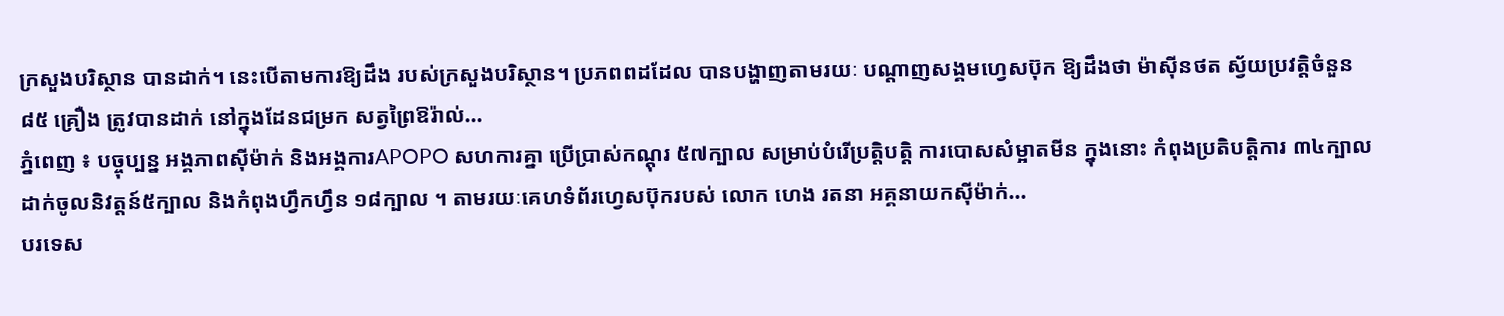ក្រសួងបរិស្ថាន បានដាក់។ នេះបើតាមការឱ្យដឹង របស់ក្រសួងបរិស្ថាន។ ប្រភពពដដែល បានបង្ហាញតាមរយៈ បណ្តាញសង្គមហ្វេសប៊ុក ឱ្យដឹងថា ម៉ាស៊ីនថត ស្វ័យប្រវត្តិចំនួន ៨៥ គ្រឿង ត្រូវបានដាក់ នៅក្នុងដែនជម្រក សត្វព្រៃឱរ៉ាល់...
ភ្នំពេញ ៖ បច្ចុប្បន្ន អង្គភាពស៊ីម៉ាក់ និងអង្គការAPOPO សហការគ្នា ប្រើប្រាស់កណ្តុរ ៥៧ក្បាល សម្រាប់បំរើប្រតិ្តបត្តិ ការបោសសំម្អាតមីន ក្នុងនោះ កំពុងប្រតិបតិ្តការ ៣៤ក្បាល ដាក់ចូលនិវត្តន៍៥ក្បាល និងកំពុងហ្វឹកហ្វឹន ១៨ក្បាល ។ តាមរយៈគេហទំព័រហ្វេសប៊ុករបស់ លោក ហេង រតនា អគ្គនាយកស៊ីម៉ាក់...
បរទេស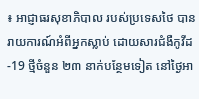៖ អាជ្ញាធរសុខាភិបាល របស់ប្រទេសថៃ បានរាយការណ៍អំពីអ្នកស្លាប់ ដោយសារជំងឺកូវីដ-19 ថ្មីចំនួន ២៣ នាក់បន្ថែមទៀត នៅថ្ងៃអា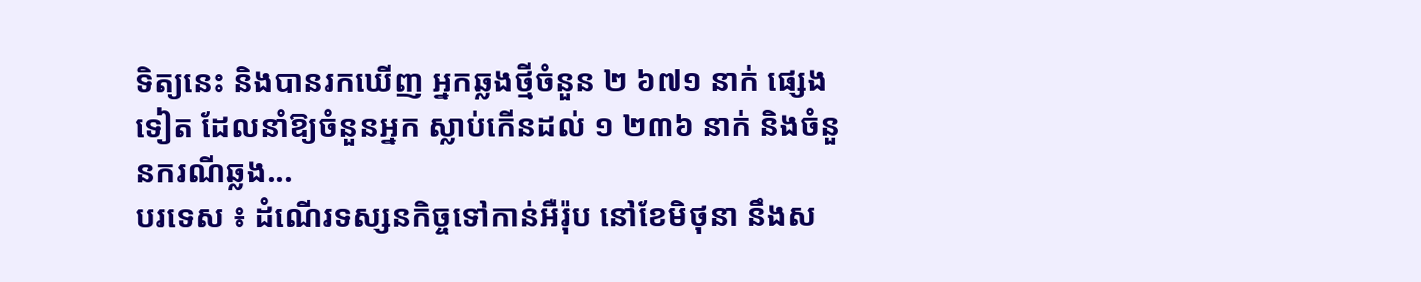ទិត្យនេះ និងបានរកឃើញ អ្នកឆ្លងថ្មីចំនួន ២ ៦៧១ នាក់ ផ្សេងទៀត ដែលនាំឱ្យចំនួនអ្នក ស្លាប់កើនដល់ ១ ២៣៦ នាក់ និងចំនួនករណីឆ្លង...
បរទេស ៖ ដំណើរទស្សនកិច្ចទៅកាន់អឺរ៉ុប នៅខែមិថុនា នឹងស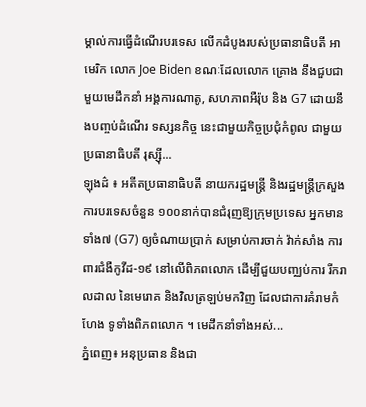ម្គាល់ការធ្វើដំណើរបរទេស លើកដំបូងរបស់ប្រធានាធិបតី អាមេរិក លោក Joe Biden ខណៈដែលលោក គ្រោង នឹងជួបជាមួយមេដឹកនាំ អង្គការណាតូ, សហភាពអឺរ៉ុប និង G7 ដោយនឹងបញ្ចប់ដំណើរ ទស្សនកិច្ច នេះជាមួយកិច្ចប្រជុំកំពូល ជាមួយប្រធានាធិបតី រុស្ស៊ី...
ឡុងដ៌ ៖ អតីតប្រធានាធិបតី នាយករដ្ឋមន្រ្តី និងរដ្ឋមន្រ្តីក្រសួង ការបរទេសចំនួន ១០០នាក់បានជំរុញឱ្យក្រុមប្រទេស អ្នកមានទាំង៧ (G7) ឲ្យចំណាយប្រាក់ សម្រាប់ការចាក់ វ៉ាក់សាំង ការពារជំងឺកូវីដ-១៩ នៅលើពិភពលោក ដើម្បីជួយបញ្ឈប់ការ រីករាលដាល នៃមេរោគ និងវិលត្រឡប់មកវិញ ដែលជាការគំរាមកំហែង ទូទាំងពិភពលោក ។ មេដឹកនាំទាំងអស់...
ភ្នំពេញ៖ អនុប្រធាន និងជា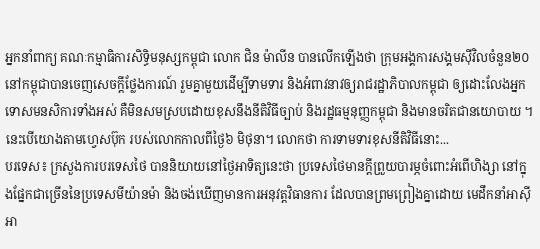អ្នកនាំពាក្យ គណៈកម្មាធិការសិទ្ធិមនុស្សកម្ពុជា លោក ជិន ម៉ាលីន បានលើកឡើងថា ក្រុមអង្គការសង្គមស៊ីវិលចំនួន២០ នៅកម្ពុជាបានចេញសេចក្តីថ្លែងការណ៍ រួមគ្នាមួយដើម្បីទាមទារ និងអំពាវនាវឲ្យរាជរដ្ឋាភិបាលកម្ពុជា ឲ្យដោះលែងអ្នកទោសមនសិការទាំងអស់ គឺមិនសមស្របដោយខុសនឹងនីតិវិធីច្បាប់ និងរដ្ឋធម្មនុញ្ញកម្ពុជា និងមានចរិតជានយោបាយ ។ នេះបើយោងតាមហ្វេសប៊ុក របស់លោកកាលពីថ្ងៃ៦ មិថុនា។ លោកថា ការទាមទារខុសនីតិវិធីនោះ...
បរទេស៖ ក្រសួងការបរទេសថៃ បាននិយាយនៅថ្ងៃអាទិត្យនេះថា ប្រទេសថៃមានក្តីព្រួយបារម្ភចំពោះអំពើហិង្សា នៅក្នុងផ្នែកជាច្រើននៃប្រទេសមីយ៉ានម៉ា និងចង់ឃើញមានការអនុវត្តវិធានការ ដែលបានព្រមព្រៀងគ្នាដោយ មេដឹកនាំអាស៊ីអា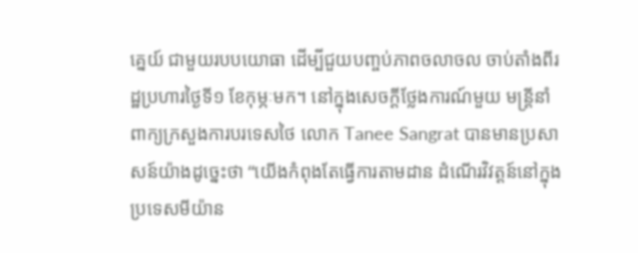គ្នេយ៍ ជាមួយរបបយោធា ដើម្បីជួយបញ្ចប់ភាពចលាចល ចាប់តាំងពីរដ្ឋប្រហារថ្ងៃទី១ ខែកុម្ភៈមក។ នៅក្នុងសេចក្តីថ្លែងការណ៍មួយ មន្ត្រីនាំពាក្យក្រសួងការបរទេសថៃ លោក Tanee Sangrat បានមានប្រសាសន៍យ៉ាងដូច្នេះថា “យើងកំពុងតែធ្វើការតាមដាន ដំណើរវិវត្តន៍នៅក្នុងប្រទេសមីយ៉ាន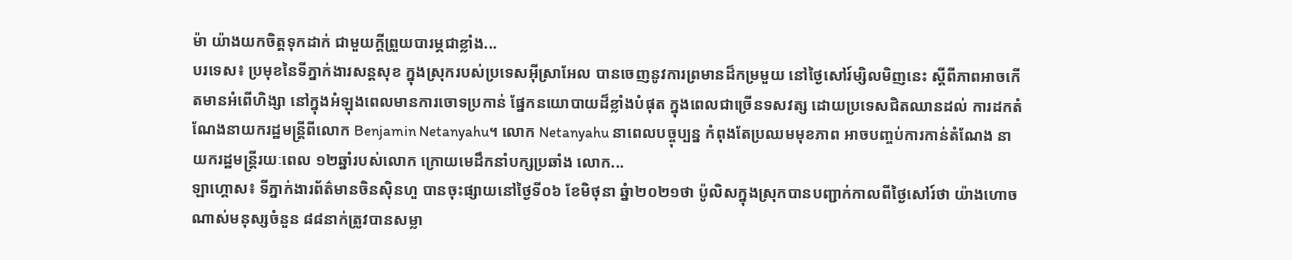ម៉ា យ៉ាងយកចិត្តទុកដាក់ ជាមួយក្តីព្រួយបារម្ភជាខ្លាំង...
បរទេស៖ ប្រមុខនៃទីភ្នាក់ងារសន្តសុខ ក្នុងស្រុករបស់ប្រទេសអ៊ីស្រាអែល បានចេញនូវការព្រមានដ៏កម្រមួយ នៅថ្ងៃសៅរ៍ម្សិលមិញនេះ ស្តីពីភាពអាចកើតមានអំពើហិង្សា នៅក្នុងអំឡុងពេលមានការចោទប្រកាន់ ផ្នែកនយោបាយដ៏ខ្លាំងបំផុត ក្នុងពេលជាច្រើនទសវត្ស ដោយប្រទេសជិតឈានដល់ ការដកតំណែងនាយករដ្ឋមន្ត្រីពីលោក Benjamin Netanyahu។ លោក Netanyahu នាពេលបច្ចុប្បន្ន កំពុងតែប្រឈមមុខភាព អាចបញ្ចប់ការកាន់តំណែង នាយករដ្ឋមន្ត្រីរយៈពេល ១២ឆ្នាំរបស់លោក ក្រោយមេដឹកនាំបក្សប្រឆាំង លោក...
ឡាហ្គោស៖ ទីភ្នាក់ងារព័ត៌មានចិនស៊ិនហួ បានចុះផ្សាយនៅថ្ងៃទី០៦ ខែមិថុនា ឆ្នំា២០២១ថា ប៉ូលិសក្នុងស្រុកបានបញ្ជាក់កាលពីថ្ងៃសៅរ៍ថា យ៉ាងហោចណាស់មនុស្សចំនួន ៨៨នាក់ត្រូវបានសម្លា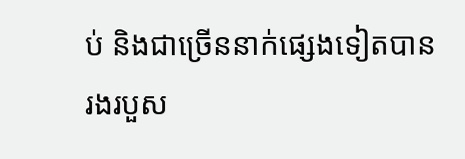ប់ និងជាច្រើននាក់ផ្សេងទៀតបានរងរបួស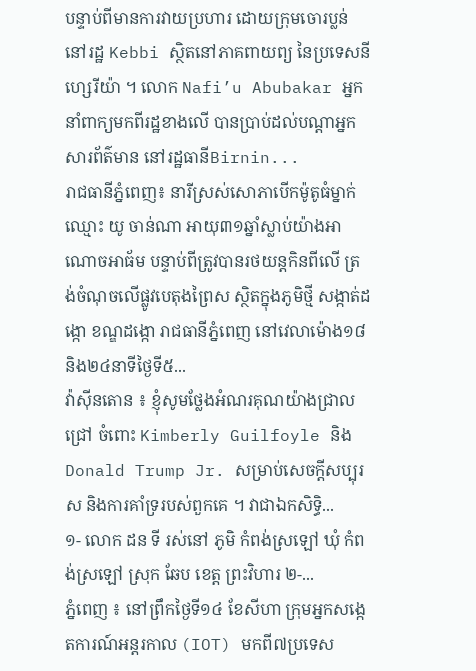បន្ទាប់ពីមានការវាយប្រហារ ដោយក្រុមចោរប្លន់ នៅរដ្ឋ Kebbi ស្ថិតនៅភាគពាយព្យ នៃប្រទេសនីហ្សេរីយ៉ា ។ លោក Nafi’u Abubakar អ្នកនាំពាក្យមកពីរដ្ឋខាងលើ បានប្រាប់ដល់បណ្តាអ្នកសារព័ត៌មាន នៅរដ្ឋធានីBirnin...
រាជធានីភ្នំពេញ៖ នារីស្រស់សោភាបើកម៉ូតូធំម្នាក់ ឈ្មោះ យូ ចាន់ណា អាយុ៣១ឆ្នាំស្លាប់យ៉ាងអាណោចអាធ័ម បន្ទាប់ពីត្រូវបានរថយន្តកិនពីលើ ត្រង់ចំណុចលើផ្លូវបេតុងព្រៃស ស្ថិតក្នុងភូមិថ្មី សង្កាត់ដង្កោ ខណ្ឌដង្កោ រាជធានីភ្នំពេញ នៅវេលាម៉ោង១៨ និង២៤នាទីថ្ងៃទី៥...
វ៉ាស៊ីនតោន ៖ ខ្ញុំសូមថ្លែងអំណរគុណយ៉ាងជ្រាលជ្រៅ ចំពោះ Kimberly Guilfoyle និង Donald Trump Jr. សម្រាប់សេចក្តីសប្បុរស និងការគាំទ្ររបស់ពួកគេ ។ វាជាឯកសិទ្ធិ...
១- លោក ដន ទី រស់នៅ ភូមិ កំពង់ស្រឡៅ ឃុំ កំពង់ស្រឡៅ ស្រុក ឆែប ខេត្ត ព្រះវិហារ ២-...
ភ្នំពេញ ៖ នៅព្រឹកថ្ងៃទី១៤ ខែសីហា ក្រុមអ្នកសង្កេតការណ៍អន្តរកាល (IOT) មកពី៧ប្រទេស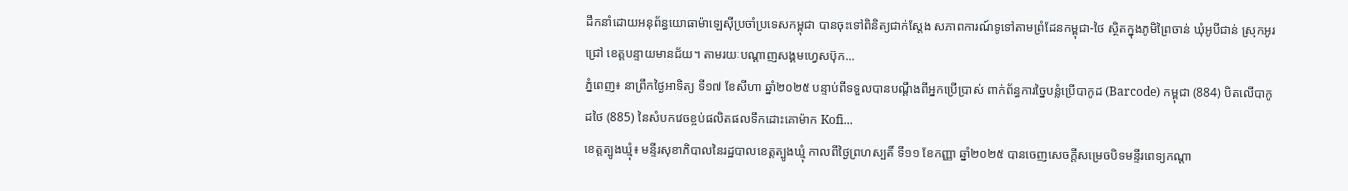ដឹកនាំដោយអនុព័ន្ធយោធាម៉ាឡេស៊ីប្រចាំប្រទេសកម្ពុជា បានចុះទៅពិនិត្យជាក់ស្តែង សភាពការណ៍ទូទៅតាមព្រំដែនកម្ពុជា-ថៃ ស្ថិតក្នុងភូមិព្រៃចាន់ ឃុំអូបីជាន់ ស្រុកអូរជ្រៅ ខេត្តបន្ទាយមានជ័យ។ តាមរយៈបណ្ដាញសង្គមហ្វេសប៊ុក...
ភ្នំពេញ៖ នាព្រឹកថ្ងៃអាទិត្យ ទី១៧ ខែសីហា ឆ្នាំ២០២៥ បន្ទាប់ពីទទួលបានបណ្តឹងពីអ្នកប្រើប្រាស់ ពាក់ព័ន្ធការច្នៃបន្លំប្រើបាកូដ (Barcode) កម្ពុជា (884) បិតលើបាកូដថៃ (885) នៃសំបកវេចខ្ចប់ផលិតផលទឹកដោះគោម៉ាក Kofi...
ខេត្តត្បូងឃ្មុំ៖ មន្ទីរសុខាភិបាលនៃរដ្ឋបាលខេត្តត្បូងឃ្មុំ កាលពីថ្ងៃព្រហស្បតិ៍ ទី១១ ខែកញ្ញា ឆ្នាំ២០២៥ បានចេញសេចក្តីសម្រេចបិទមន្ទីរពេទ្យកណ្ដា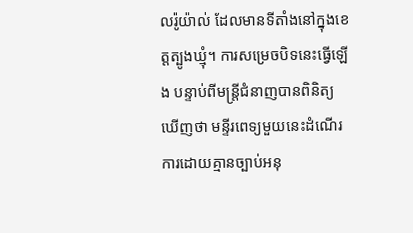លរ៉ូយ៉ាល់ ដែលមានទីតាំងនៅក្នុងខេត្តត្បូងឃ្មុំ។ ការសម្រេចបិទនេះធ្វើឡើង បន្ទាប់ពីមន្ត្រីជំនាញបានពិនិត្យឃើញថា មន្ទីរពេទ្យមួយនេះដំណើរការដោយគ្មានច្បាប់អនុ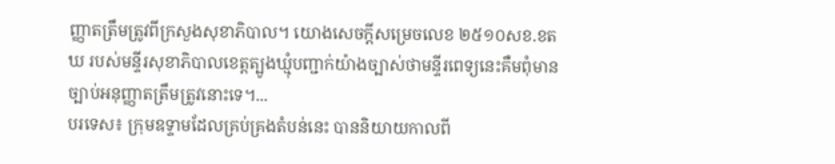ញ្ញាតត្រឹមត្រូវពីក្រសួងសុខាភិបាល។ យោងសេចក្តីសម្រេចលេខ ២៥១០សខ.ខតឃ របស់មន្ទីរសុខាភិបាលខេត្តត្បូងឃ្មុំបញ្ជាក់យ៉ាងច្បាស់ថាមន្ទីរពេទ្យនេះគឺមពុំមានច្បាប់អនុញ្ញាតត្រឹមត្រូវនោះទេ។...
បរទេស៖ ក្រុមឧទ្ទាមដែលគ្រប់គ្រងតំបន់នេះ បាននិយាយកាលពី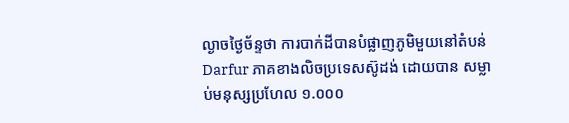ល្ងាចថ្ងៃច័ន្ទថា ការបាក់ដីបានបំផ្លាញភូមិមួយនៅតំបន់ Darfur ភាគខាងលិចប្រទេសស៊ូដង់ ដោយបាន សម្លាប់មនុស្សប្រហែល ១.០០០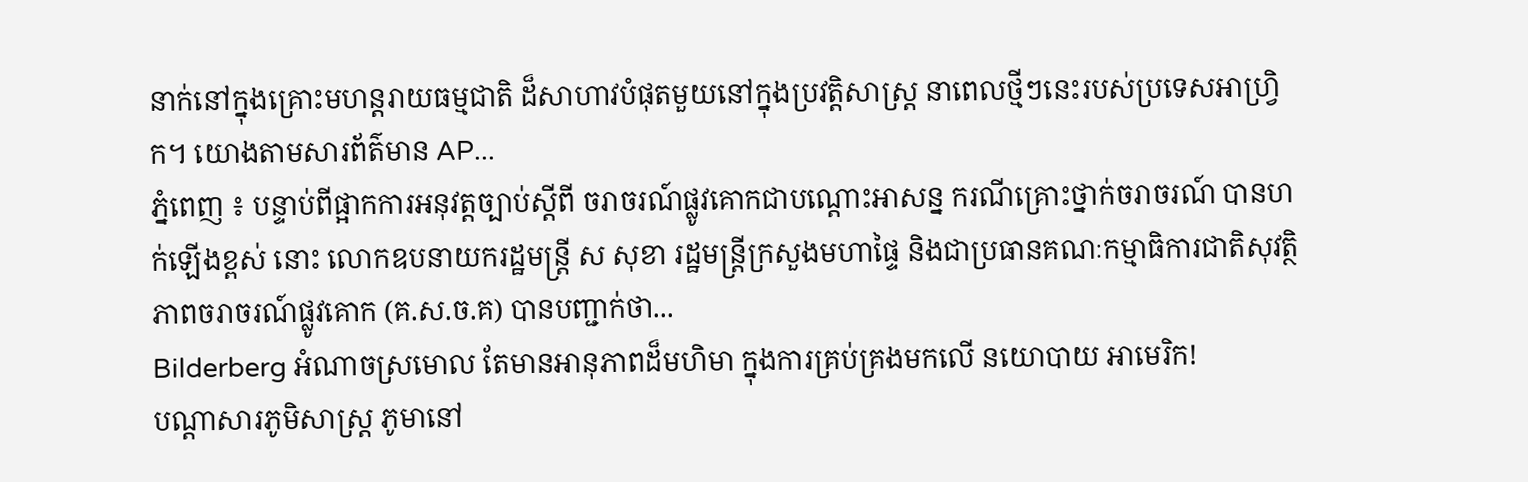នាក់នៅក្នុងគ្រោះមហន្តរាយធម្មជាតិ ដ៏សាហាវបំផុតមួយនៅក្នុងប្រវត្តិសាស្ត្រ នាពេលថ្មីៗនេះរបស់ប្រទេសអាហ្វ្រិក។ យោងតាមសារព័ត៌មាន AP...
ភ្នំពេញ ៖ បន្ទាប់ពីផ្អាកការអនុវត្តច្បាប់ស្ដីពី ចរាចរណ៍ផ្លូវគោកជាបណ្ដោះអាសន្ន ករណីគ្រោះថ្នាក់ចរាចរណ៍ បានហក់ឡើងខ្ពស់ នោះ លោកឧបនាយករដ្ឋមន្ត្រី ស សុខា រដ្ឋមន្ត្រីក្រសួងមហាផ្ទៃ និងជាប្រធានគណៈកម្មាធិការជាតិសុវត្ថិភាពចរាចរណ៍ផ្លូវគោក (គ.ស.ច.គ) បានបញ្ជាក់ថា...
Bilderberg អំណាចស្រមោល តែមានអានុភាពដ៏មហិមា ក្នុងការគ្រប់គ្រងមកលើ នយោបាយ អាមេរិក!
បណ្ដាសារភូមិសាស្រ្ត ភូមានៅ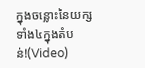ក្នុងចន្លោះនៃយក្សទាំង៤ក្នុងតំបន់!(Video)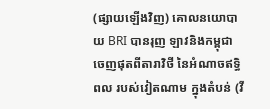(ផ្សាយឡើងវិញ) គោលនយោបាយ BRI បានរុញ ឡាវនិងកម្ពុជា ចេញផុតពីតារាវិថី នៃអំណាចឥទ្ធិពល របស់វៀតណាម ក្នុងតំបន់ (វី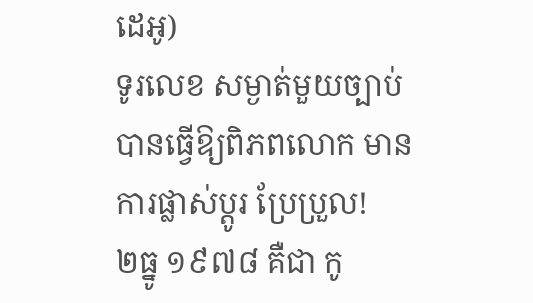ដេអូ)
ទូរលេខ សម្ងាត់មួយច្បាប់ បានធ្វើឱ្យពិភពលោក មានការផ្លាស់ប្ដូរ ប្រែប្រួល!
២ធ្នូ ១៩៧៨ គឺជា កូ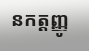នកត្តញ្ញូ